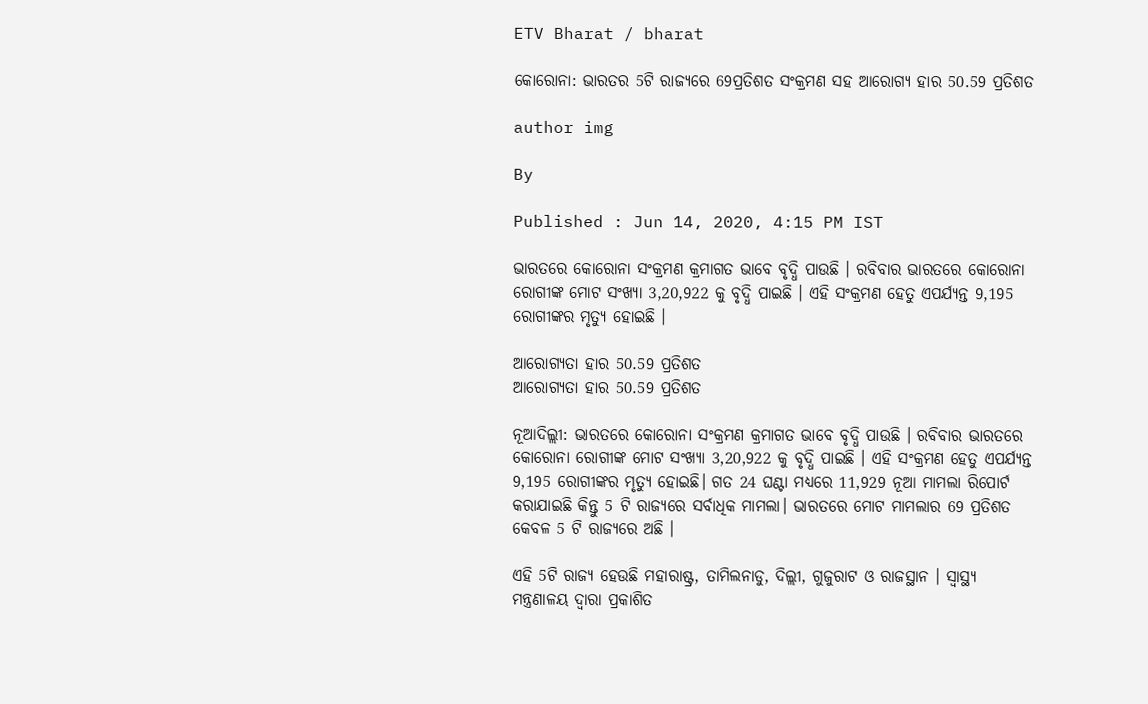ETV Bharat / bharat

କୋରୋନା: ଭାରତର 5ଟି ରାଜ୍ୟରେ 69ପ୍ରତିଶତ ସଂକ୍ରମଣ ସହ ଆରୋଗ୍ୟ ହାର 50.59 ପ୍ରତିଶତ

author img

By

Published : Jun 14, 2020, 4:15 PM IST

ଭାରତରେ କୋରୋନା ସଂକ୍ରମଣ କ୍ରମାଗତ ଭାବେ ବୃଦ୍ଧି ପାଉଛି । ରବିବାର ଭାରତରେ କୋରୋନା ରୋଗୀଙ୍କ ମୋଟ ସଂଖ୍ୟା 3,20,922 କୁ ବୃଦ୍ଧି ପାଇଛି । ଏହି ସଂକ୍ରମଣ ହେତୁ ଏପର୍ଯ୍ୟନ୍ତ 9,195 ରୋଗୀଙ୍କର ମୃତ୍ୟୁ ହୋଇଛି ।

ଆରୋଗ୍ୟତା ହାର 50.59 ପ୍ରତିଶତ
ଆରୋଗ୍ୟତା ହାର 50.59 ପ୍ରତିଶତ

ନୂଆଦିଲ୍ଲୀ: ଭାରତରେ କୋରୋନା ସଂକ୍ରମଣ କ୍ରମାଗତ ଭାବେ ବୃଦ୍ଧି ପାଉଛି । ରବିବାର ଭାରତରେ କୋରୋନା ରୋଗୀଙ୍କ ମୋଟ ସଂଖ୍ୟା 3,20,922 କୁ ବୃଦ୍ଧି ପାଇଛି । ଏହି ସଂକ୍ରମଣ ହେତୁ ଏପର୍ଯ୍ୟନ୍ତ 9,195 ରୋଗୀଙ୍କର ମୃତ୍ୟୁ ହୋଇଛି। ଗତ 24 ଘଣ୍ଟା ମଧ୍ୟରେ 11,929 ନୂଆ ମାମଲା ରିପୋର୍ଟ କରାଯାଇଛି କିନ୍ତୁ 5 ଟି ରାଜ୍ୟରେ ସର୍ବାଧିକ ମାମଲା। ଭାରତରେ ମୋଟ ମାମଲାର 69 ପ୍ରତିଶତ କେବଳ 5 ଟି ରାଜ୍ୟରେ ଅଛି ।

ଏହି 5ଟି ରାଜ୍ୟ ହେଉଛି ମହାରାଷ୍ଟ୍ର, ତାମିଲନାଡୁ, ଦିଲ୍ଲୀ, ଗୁଜୁରାଟ ଓ ରାଜସ୍ଥାନ । ସ୍ବାସ୍ଥ୍ୟ ମନ୍ତ୍ରଣାଳୟ ଦ୍ବାରା ପ୍ରକାଶିତ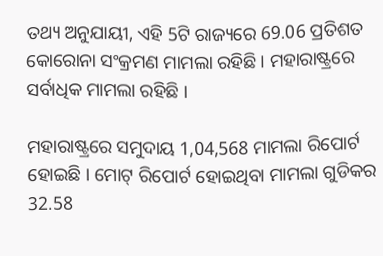ତଥ୍ୟ ଅନୁଯାୟୀ, ଏହି 5ଟି ରାଜ୍ୟରେ 69.06 ପ୍ରତିଶତ କୋରୋନା ସଂକ୍ରମଣ ମାମଲା ରହିଛି । ମହାରାଷ୍ଟ୍ରରେ ସର୍ବାଧିକ ମାମଲା ରହିଛି ।

ମହାରାଷ୍ଟ୍ରରେ ସମୁଦାୟ 1,04,568 ମାମଲା ରିପୋର୍ଟ ହୋଇଛି । ମୋଟ୍ ରିପୋର୍ଟ ହୋଇଥିବା ମାମଲା ଗୁଡିକର 32.58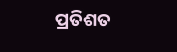ପ୍ରତିଶତ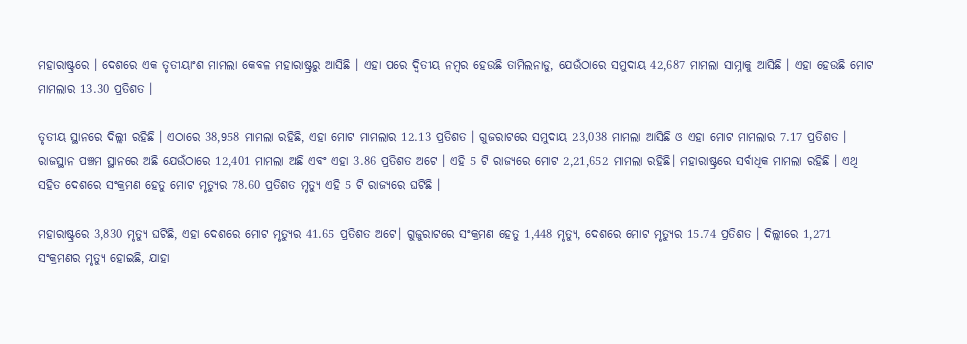ମହାରାଷ୍ଟ୍ରରେ । ଦେଶରେ ଏକ ତୃତୀୟାଂଶ ମାମଲା କେବଳ ମହାରାଷ୍ଟ୍ରରୁ ଆସିଛି । ଏହା ପରେ ଦ୍ବିତୀୟ ନମ୍ବର ହେଉଛି ତାମିଲନାଡୁ, ଯେଉଁଠାରେ ସମୁଦାୟ 42,687 ମାମଲା ସାମ୍ନାକୁ ଆସିଛି । ଏହା ହେଉଛି ମୋଟ ମାମଲାର 13.30 ପ୍ରତିଶତ ।

ତୃତୀୟ ସ୍ଥାନରେ ଦିଲ୍ଲୀ ରହିଛି । ଏଠାରେ 38,958 ମାମଲା ରହିଛି, ଏହା ମୋଟ ମାମଲାର 12.13 ପ୍ରତିଶତ । ଗୁଜରାଟରେ ସମୁଦାୟ 23,038 ମାମଲା ଆସିଛି ଓ ଏହା ମୋଟ ମାମଲାର 7.17 ପ୍ରତିଶତ । ରାଜସ୍ଥାନ ପଞ୍ଚମ ସ୍ଥାନରେ ଅଛି ଯେଉଁଠାରେ 12,401 ମାମଲା ଅଛି ଏବଂ ଏହା 3.86 ପ୍ରତିଶତ ଅଟେ । ଏହି 5 ଟି ରାଜ୍ୟରେ ମୋଟ 2,21,652 ମାମଲା ରହିଛି। ମହାରାଷ୍ଟ୍ରରେ ସର୍ବାଧିକ ମାମଲା ରହିଛି । ଏଥି ସହିତ ଦେଶରେ ସଂକ୍ରମଣ ହେତୁ ମୋଟ ମୃତ୍ୟୁର 78.60 ପ୍ରତିଶତ ମୃତ୍ୟୁ ଏହି 5 ଟି ରାଜ୍ୟରେ ଘଟିଛି ।

ମହାରାଷ୍ଟ୍ରରେ 3,830 ମୃତ୍ୟୁ ଘଟିଛି, ଏହା ଦେଶରେ ମୋଟ ମୃତ୍ୟୁର 41.65 ପ୍ରତିଶତ ଅଟେ। ଗୁଜୁରାଟରେ ସଂକ୍ରମଣ ହେତୁ 1,448 ମୃତ୍ୟୁ, ଦେଶରେ ମୋଟ ମୃତ୍ୟୁର 15.74 ପ୍ରତିଶତ । ଦିଲ୍ଲୀରେ 1,271 ସଂକ୍ରମଣର ମୃତ୍ୟୁ ହୋଇଛି, ଯାହା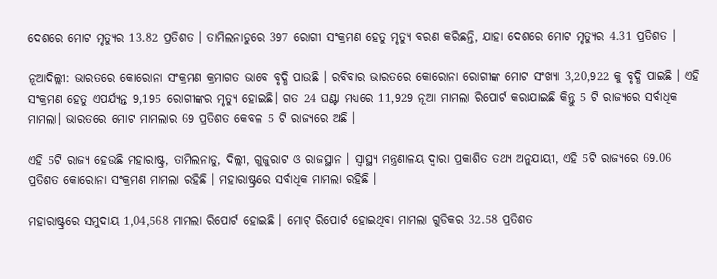ଦେଶରେ ମୋଟ ମୃତ୍ୟୁର 13.82 ପ୍ରତିଶତ । ତାମିଲନାଡୁରେ 397 ରୋଗୀ ସଂକ୍ରମଣ ହେତୁ ମୃତ୍ୟୁ ବରଣ କରିଛନ୍ତି, ଯାହା ଦେଶରେ ମୋଟ ମୃତ୍ୟୁର 4.31 ପ୍ରତିଶତ ।

ନୂଆଦିଲ୍ଲୀ: ଭାରତରେ କୋରୋନା ସଂକ୍ରମଣ କ୍ରମାଗତ ଭାବେ ବୃଦ୍ଧି ପାଉଛି । ରବିବାର ଭାରତରେ କୋରୋନା ରୋଗୀଙ୍କ ମୋଟ ସଂଖ୍ୟା 3,20,922 କୁ ବୃଦ୍ଧି ପାଇଛି । ଏହି ସଂକ୍ରମଣ ହେତୁ ଏପର୍ଯ୍ୟନ୍ତ 9,195 ରୋଗୀଙ୍କର ମୃତ୍ୟୁ ହୋଇଛି। ଗତ 24 ଘଣ୍ଟା ମଧ୍ୟରେ 11,929 ନୂଆ ମାମଲା ରିପୋର୍ଟ କରାଯାଇଛି କିନ୍ତୁ 5 ଟି ରାଜ୍ୟରେ ସର୍ବାଧିକ ମାମଲା। ଭାରତରେ ମୋଟ ମାମଲାର 69 ପ୍ରତିଶତ କେବଳ 5 ଟି ରାଜ୍ୟରେ ଅଛି ।

ଏହି 5ଟି ରାଜ୍ୟ ହେଉଛି ମହାରାଷ୍ଟ୍ର, ତାମିଲନାଡୁ, ଦିଲ୍ଲୀ, ଗୁଜୁରାଟ ଓ ରାଜସ୍ଥାନ । ସ୍ବାସ୍ଥ୍ୟ ମନ୍ତ୍ରଣାଳୟ ଦ୍ବାରା ପ୍ରକାଶିତ ତଥ୍ୟ ଅନୁଯାୟୀ, ଏହି 5ଟି ରାଜ୍ୟରେ 69.06 ପ୍ରତିଶତ କୋରୋନା ସଂକ୍ରମଣ ମାମଲା ରହିଛି । ମହାରାଷ୍ଟ୍ରରେ ସର୍ବାଧିକ ମାମଲା ରହିଛି ।

ମହାରାଷ୍ଟ୍ରରେ ସମୁଦାୟ 1,04,568 ମାମଲା ରିପୋର୍ଟ ହୋଇଛି । ମୋଟ୍ ରିପୋର୍ଟ ହୋଇଥିବା ମାମଲା ଗୁଡିକର 32.58 ପ୍ରତିଶତ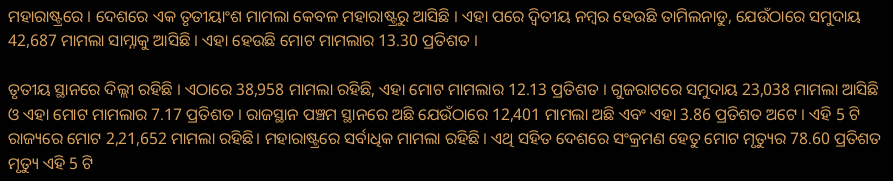ମହାରାଷ୍ଟ୍ରରେ । ଦେଶରେ ଏକ ତୃତୀୟାଂଶ ମାମଲା କେବଳ ମହାରାଷ୍ଟ୍ରରୁ ଆସିଛି । ଏହା ପରେ ଦ୍ବିତୀୟ ନମ୍ବର ହେଉଛି ତାମିଲନାଡୁ, ଯେଉଁଠାରେ ସମୁଦାୟ 42,687 ମାମଲା ସାମ୍ନାକୁ ଆସିଛି । ଏହା ହେଉଛି ମୋଟ ମାମଲାର 13.30 ପ୍ରତିଶତ ।

ତୃତୀୟ ସ୍ଥାନରେ ଦିଲ୍ଲୀ ରହିଛି । ଏଠାରେ 38,958 ମାମଲା ରହିଛି, ଏହା ମୋଟ ମାମଲାର 12.13 ପ୍ରତିଶତ । ଗୁଜରାଟରେ ସମୁଦାୟ 23,038 ମାମଲା ଆସିଛି ଓ ଏହା ମୋଟ ମାମଲାର 7.17 ପ୍ରତିଶତ । ରାଜସ୍ଥାନ ପଞ୍ଚମ ସ୍ଥାନରେ ଅଛି ଯେଉଁଠାରେ 12,401 ମାମଲା ଅଛି ଏବଂ ଏହା 3.86 ପ୍ରତିଶତ ଅଟେ । ଏହି 5 ଟି ରାଜ୍ୟରେ ମୋଟ 2,21,652 ମାମଲା ରହିଛି। ମହାରାଷ୍ଟ୍ରରେ ସର୍ବାଧିକ ମାମଲା ରହିଛି । ଏଥି ସହିତ ଦେଶରେ ସଂକ୍ରମଣ ହେତୁ ମୋଟ ମୃତ୍ୟୁର 78.60 ପ୍ରତିଶତ ମୃତ୍ୟୁ ଏହି 5 ଟି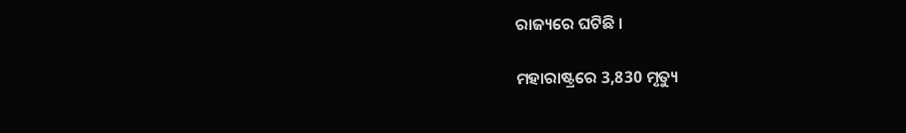ରାଜ୍ୟରେ ଘଟିଛି ।

ମହାରାଷ୍ଟ୍ରରେ 3,830 ମୃତ୍ୟୁ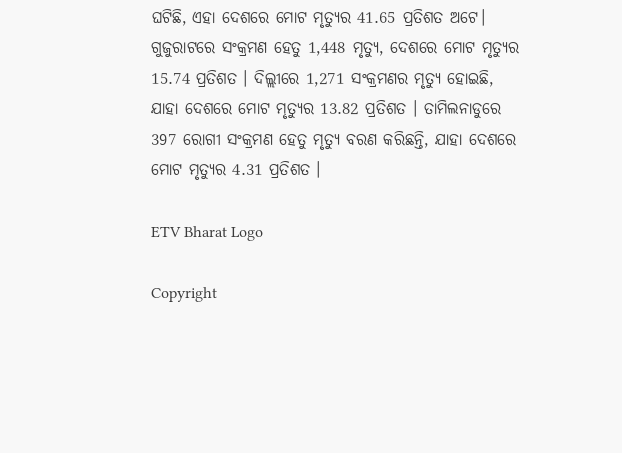ଘଟିଛି, ଏହା ଦେଶରେ ମୋଟ ମୃତ୍ୟୁର 41.65 ପ୍ରତିଶତ ଅଟେ। ଗୁଜୁରାଟରେ ସଂକ୍ରମଣ ହେତୁ 1,448 ମୃତ୍ୟୁ, ଦେଶରେ ମୋଟ ମୃତ୍ୟୁର 15.74 ପ୍ରତିଶତ । ଦିଲ୍ଲୀରେ 1,271 ସଂକ୍ରମଣର ମୃତ୍ୟୁ ହୋଇଛି, ଯାହା ଦେଶରେ ମୋଟ ମୃତ୍ୟୁର 13.82 ପ୍ରତିଶତ । ତାମିଲନାଡୁରେ 397 ରୋଗୀ ସଂକ୍ରମଣ ହେତୁ ମୃତ୍ୟୁ ବରଣ କରିଛନ୍ତି, ଯାହା ଦେଶରେ ମୋଟ ମୃତ୍ୟୁର 4.31 ପ୍ରତିଶତ ।

ETV Bharat Logo

Copyright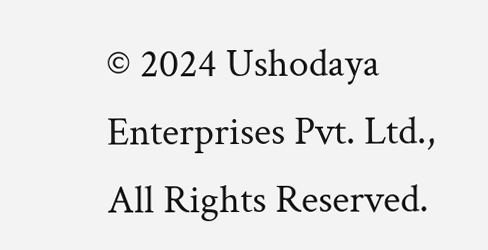© 2024 Ushodaya Enterprises Pvt. Ltd., All Rights Reserved.